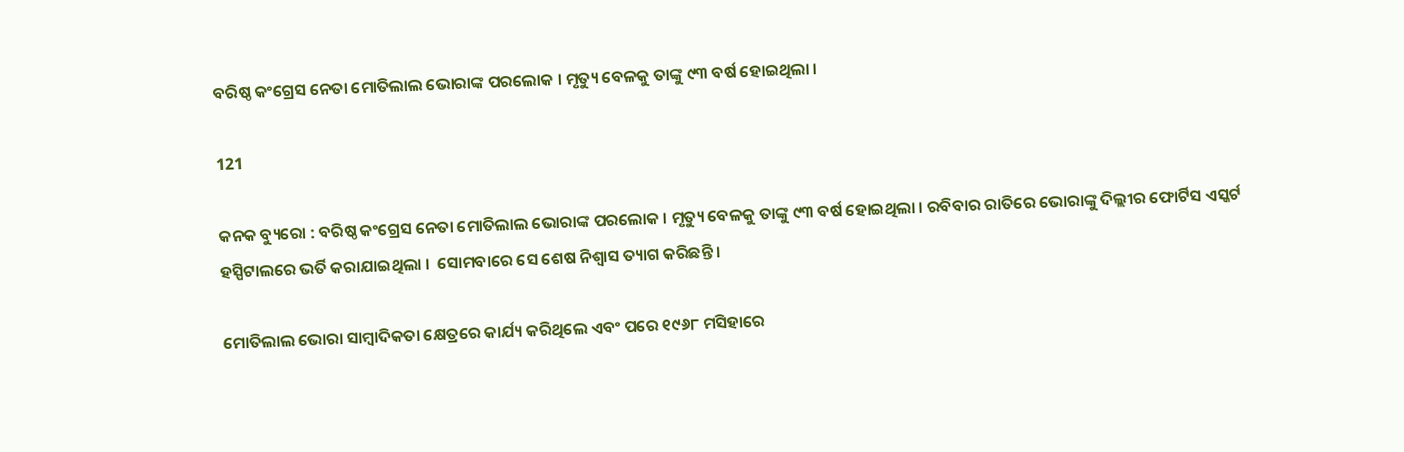ବରିଷ୍ଠ କଂଗ୍ରେସ ନେତା ମୋତିଲାଲ ଭୋରାଙ୍କ ପରଲୋକ । ମୃତ୍ୟୁ ବେଳକୁ ତାଙ୍କୁ ୯୩ ବର୍ଷ ହୋଇଥିଲା ।

121

କନକ ବ୍ୟୁରୋ : ବରିଷ୍ଠ କଂଗ୍ରେସ ନେତା ମୋତିଲାଲ ଭୋରାଙ୍କ ପରଲୋକ । ମୃତ୍ୟୁ ବେଳକୁ ତାଙ୍କୁ ୯୩ ବର୍ଷ ହୋଇଥିଲା । ରବିବାର ରାତିରେ ଭୋରାଙ୍କୁ ଦିଲ୍ଲୀର ଫୋର୍ଟିସ ଏସ୍କର୍ଟ ହସ୍ପିଟାଲରେ ଭର୍ତି କରାଯାଇଥିଲା ।  ସୋମବାରେ ସେ ଶେଷ ନିଶ୍ୱାସ ତ୍ୟାଗ କରିଛନ୍ତି ।

ମୋତିଲାଲ ଭୋରା ସାମ୍ବାଦିକତା କ୍ଷେତ୍ରରେ କାର୍ଯ୍ୟ କରିଥିଲେ ଏବଂ ପରେ ୧୯୬୮ ମସିହାରେ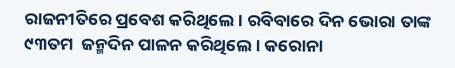ରାଜନୀତିରେ ପ୍ରବେଶ କରିଥିଲେ । ରବିବାରେ ଦିନ ଭୋରା ତାଙ୍କ ୯୩ତମ  ଜନ୍ମଦିନ ପାଳନ କରିଥିଲେ । କରୋନା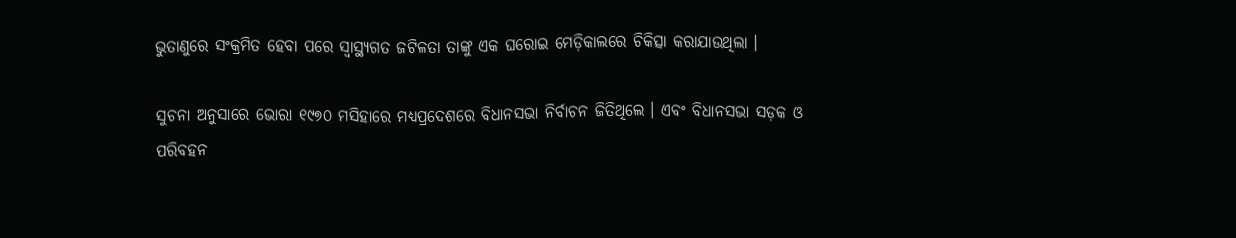ଭୁତାଣୁରେ ସଂକ୍ରମିତ ହେବା ପରେ ସ୍ୱାସ୍ଥ୍ୟଗତ ଜଟିଳତା ତାଙ୍କୁ ଏକ ଘରୋଇ ମେଡ଼ିକାଲରେ ଚିକିତ୍ସା କରାଯାଉଥିଲା ।

ସୁଚନା ଅନୁସାରେ ଭୋରା ୧୯୭୦ ମସିହାରେ ମଧ୍ୟପ୍ରଦେଶରେ ବିଧାନସଭା ନିର୍ବାଚନ ଜିତିଥିଲେ । ଏବଂ ବିଧାନସଭା ସଡ଼କ ଓ ପରିବହନ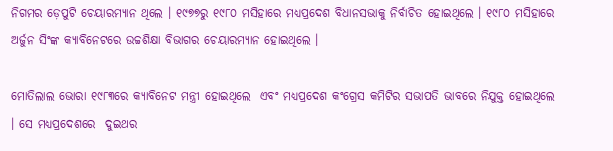ନିଗମର ଡ଼େପୁଟି ଚେୟାରମ୍ୟାନ ଥିଲେ । ୧୯୭୭ରୁ ୧୯୮୦ ମସିହାରେ ମଧ୍ୟପ୍ରଦେଶ ବିଧାନସଭାକୁ ନିର୍ବାଚିତ ହୋଇଥିଲେ । ୧୯୮୦ ମସିହାରେ ଅର୍ଜୁନ ସିଂଙ୍କ କ୍ୟାବିନେଟରେ ଉଚ୍ଚଶିକ୍ଷା ବିଭାଗର ଚେୟାରମ୍ୟାନ ହୋଇଥିଲେ ।

ମୋତିଲାଲ ଭୋରା ୧୯୮୩ରେ କ୍ୟାବିନେଟ ମନ୍ତ୍ରୀ ହୋଇଥିଲେ  ଏବଂ ମଧ୍ୟପ୍ରଦେଶ କଂଗ୍ରେସ କମିଟିର ସଭାପତି ଭାବରେ ନିଯୁକ୍ତ ହୋଇଥିଲେ । ସେ ମଧ୍ୟପ୍ରଦେଶରେ  ଦୁଇଥର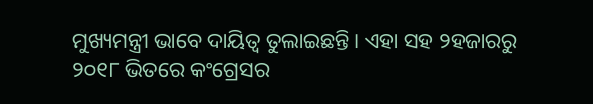ମୁଖ୍ୟମନ୍ତ୍ରୀ ଭାବେ ଦାୟିତ୍ୱ ତୁଲାଇଛନ୍ତି । ଏହା ସହ ୨ହଜାରରୁ ୨୦୧୮ ଭିତରେ କଂଗ୍ରେସର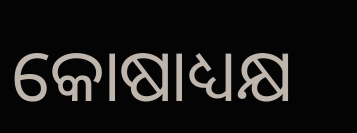କୋଷାଧ୍ୟକ୍ଷ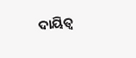ଦାୟିତ୍ୱ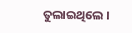ତୁଲାଇଥିଲେ ।